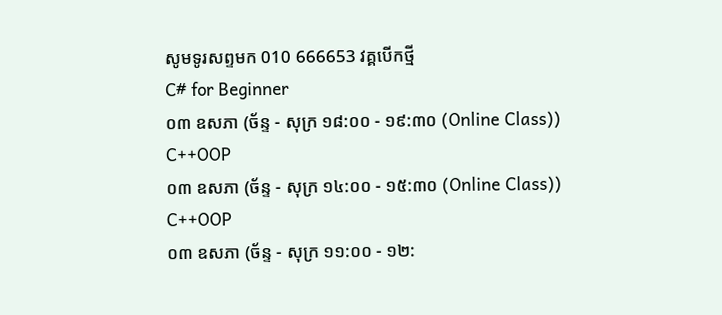សូមទូរសព្ទមក 010 666653 វគ្គបើកថ្មី
C# for Beginner
០៣ ឧសភា (ច័ន្ទ - សុក្រ ១៨:០០ - ១៩:៣០ (Online Class))
C++OOP
០៣ ឧសភា (ច័ន្ទ - សុក្រ ១៤:០០ - ១៥:៣០ (Online Class))
C++OOP
០៣ ឧសភា (ច័ន្ទ - សុក្រ ១១:០០ - ១២: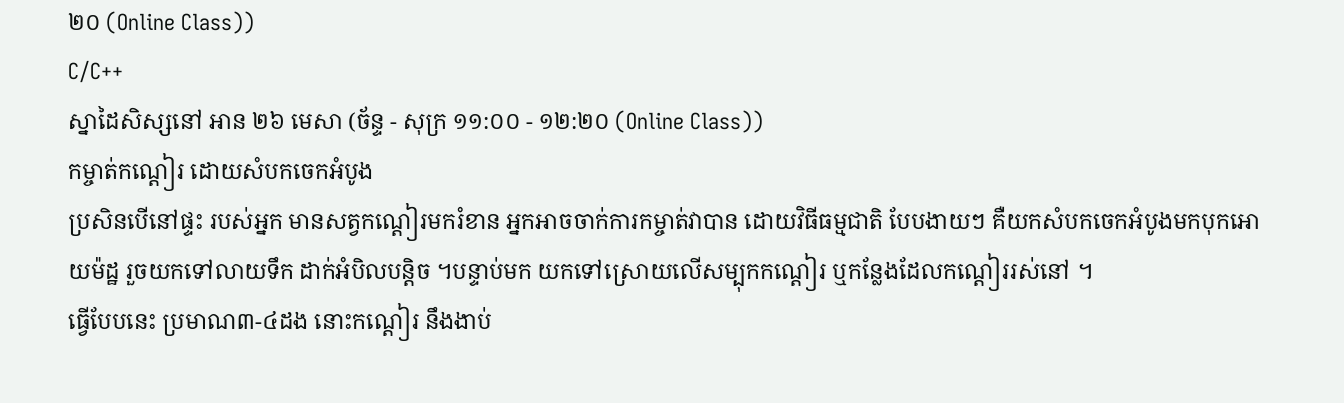២០ (Online Class))
C/C++
ស្នាដៃសិស្សនៅ អាន ២៦ មេសា (ច័ន្ទ - សុក្រ ១១:០០ - ១២:២០ (Online Class))
កម្ចាត់កណ្តៀរ ដោយសំបកចេកអំបូង
ប្រសិនបើនៅផ្ទះ របស់អ្នក មានសត្វកណ្តៀរមករំខាន អ្នកអាចចាក់ការកម្ចាត់វាបាន ដោយវិធីធម្មជាតិ បែបងាយៗ គឺយកសំបកចេកអំបូងមកបុកអោយម៉ដ្ឋ រួចយកទៅលាយទឹក ដាក់អំបិលបន្តិច ។បន្ទាប់មក យកទៅស្រោយលើសម្បុកកណ្តៀរ ឬកន្លែងដែលកណ្តៀររស់នៅ ។
ធ្វើបែបនេះ ប្រមាណ៣-៤ដង នោះកណ្តៀរ នឹងងាប់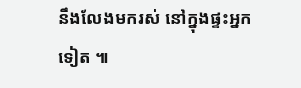នឹងលែងមករស់ នៅក្នុងផ្ទះអ្នកទៀត ៕